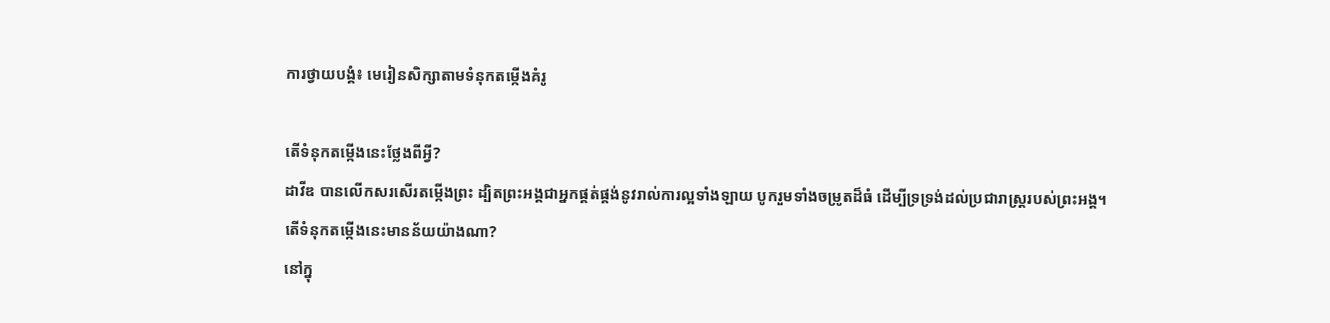ការថ្វាយបង្គំ៖ មេរៀនសិក្សាតាមទំនុកតម្កើងគំរូ

តើទំនុកតម្កើងនេះថ្លែងពីអ្វី?
ដាវីឌ បានលើកសរសើរតម្កើងព្រះ ដ្បិតព្រះអង្គជាអ្នកផ្គត់ផ្គង់នូវរាល់ការល្អទាំងឡាយ បូករួមទាំងចម្រូតដ៏ធំ ដើម្បីទ្រទ្រង់ដល់ប្រជារាស្រ្តរបស់ព្រះអង្គ។
តើទំនុកតម្កើងនេះមានន័យយ៉ាងណា?
នៅក្នុ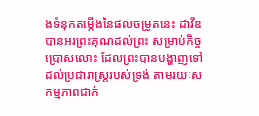ងទំនុកតម្កើងនៃផលចម្រូតនេះ ដាវីឌ បានអរព្រះគុណដល់ព្រះ សម្រាប់កិច្ចប្រោសលោះ ដែលព្រះបានបង្ហាញទៅដល់ប្រជារាស្រ្តរបស់ទ្រង់ តាមរយៈសកម្មភាពជាក់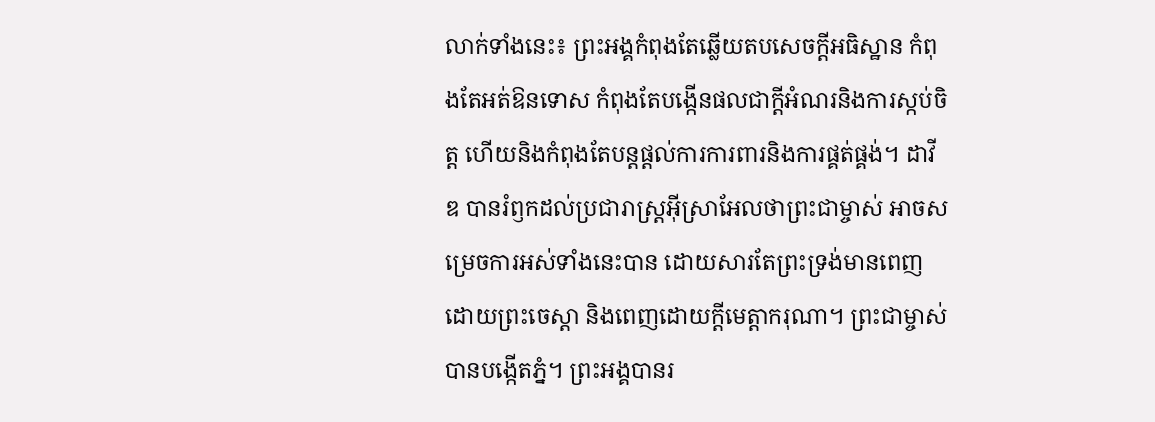លាក់ទាំងនេះ៖ ព្រះអង្គកំពុងតែឆ្លើយតបសេចក្ដីអធិស្ឋាន កំពុងតែអត់ឱនទោស កំពុងតែបង្កើនផលជាក្ដីអំណរនិងការស្កប់ចិត្ត ហើយនិងកំពុងតែបន្តផ្ដល់ការការពារនិងការផ្គត់ផ្គង់។ ដាវីឌ បានរំឭកដល់ប្រជារាស្រ្តអ៊ីស្រាអែលថាព្រះជាម្ចាស់ អាចសម្រេចការអស់ទាំងនេះបាន ដោយសារតែព្រះទ្រង់មានពេញដោយព្រះចេស្ដា និងពេញដោយក្ដីមេត្តាករុណា។ ព្រះជាម្ចាស់បានបង្កើតភ្នំ។ ព្រះអង្គបានរ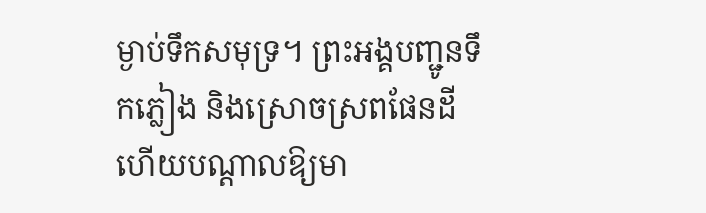ម្ងាប់ទឹកសមុទ្រ។ ព្រះអង្គបញ្ជូនទឹកភ្លៀង និងស្រោចស្រពផែនដី ហើយបណ្ដាលឱ្យមា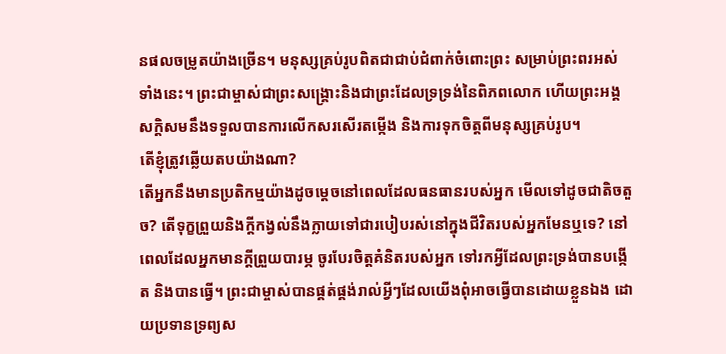នផលចម្រូតយ៉ាងច្រើន។ មនុស្សគ្រប់រូបពិតជាជាប់ជំពាក់ចំពោះព្រះ សម្រាប់ព្រះពរអស់ទាំងនេះ។ ព្រះជាម្ចាស់ជាព្រះសង្គ្រោះនិងជាព្រះដែលទ្រទ្រង់នៃពិភពលោក ហើយព្រះអង្គសក្ដិសមនឹងទទួលបានការលើកសរសើរតម្កើង និងការទុកចិត្តពីមនុស្សគ្រប់រូប។
តើខ្ញុំត្រូវឆ្លើយតបយ៉ាងណា?
តើអ្នកនឹងមានប្រតិកម្មយ៉ាងដូចម្ដេចនៅពេលដែលធនធានរបស់អ្នក មើលទៅដូចជាតិចតួច? តើទុក្ខព្រួយនិងក្ដីកង្វល់នឹងក្លាយទៅជារបៀបរស់នៅក្នុងជីវិតរបស់អ្នកមែនឬទេ? នៅពេលដែលអ្នកមានក្ដីព្រួយបារម្ភ ចូរបែរចិត្តគំនិតរបស់អ្នក ទៅរកអ្វីដែលព្រះទ្រង់បានបង្កើត និងបានធ្វើ។ ព្រះជាម្ចាស់បានផ្គត់ផ្គង់រាល់អ្វីៗដែលយើងពុំអាចធ្វើបានដោយខ្លួនឯង ដោយប្រទានទ្រព្យស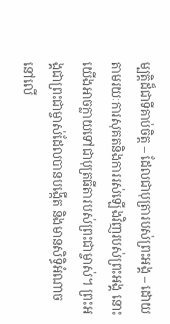ម្បត្តិដ៏ជាទីគាប់ចិត្ត – ដែលជាបុត្រារបស់ព្រះអង្គ – ដោយតាមរយៈការសុគតនិងការរស់ឡើងវិញរបស់ព្រះអង្គ នោះយើងអាចក្លាយទៅជាបុត្រធីតារបស់ព្រះជាម្ចាស់។ ព្រះអង្គជាព្រះជាម្ចាស់ដែលបានបង្កើត និងមានសិទ្ធិអំណាចនៅលើ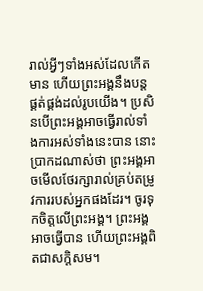រាល់អ្វីៗទាំងអស់ដែលកើតមាន ហើយព្រះអង្គនឹងបន្តផ្គត់ផ្គង់ដល់រូបយើង។ ប្រសិនបើព្រះអង្គអាចធ្វើរាល់ទាំងការអស់ទាំងនេះបាន នោះប្រាកដណាស់ថា ព្រះអង្គអាចមើលថែរក្សារាល់គ្រប់តម្រូវការរបស់អ្នកផងដែរ។ ចូរទុកចិត្តលើព្រះអង្គ។ ព្រះអង្គអាចធ្វើបាន ហើយព្រះអង្គពិតជាសក្ដិសម។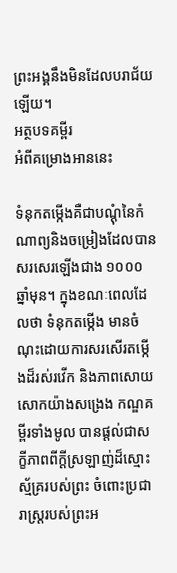ព្រះអង្គនឹងមិនដែលបរាជ័យឡើយ។
អត្ថបទគម្ពីរ
អំពីគម្រោងអាននេះ

ទំនុកតម្កើងគឺជាបណ្ដុំនៃកំណាព្យនិងចម្រៀងដែលបានសរសេរឡើងជាង ១០០០ ឆ្នាំមុន។ ក្នុងខណៈពេលដែលថា ទំនុកតម្កើង មានចំណុះដោយការសរសើរតម្កើងដ៏រស់រវើក និងភាពសោយសោកយ៉ាងសង្រេង កណ្ឌគម្ពីរទាំងមូល បានផ្ដល់ជាសក្ខីភាពពីក្ដីស្រឡាញ់ដ៏ស្មោះស្ម័គ្ររបស់ព្រះ ចំពោះប្រជារាស្រ្តរបស់ព្រះអ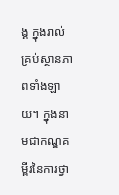ង្គ ក្នុងរាល់គ្រប់ស្ថានភាពទាំងឡាយ។ ក្នុងនាមជាកណ្ឌគម្ពីរនៃការថ្វា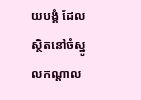យបង្គំ ដែលស្ថិតនៅចំស្នូលកណ្ដាល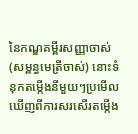នៃកណ្ឌគម្ពីរសញ្ញាចាស់ (សម្ពន្ធមេត្រីចាស់) នោះទំនុកតម្កើងនីមួយៗប្រមើលឃើញពីការសរសើរតម្កើង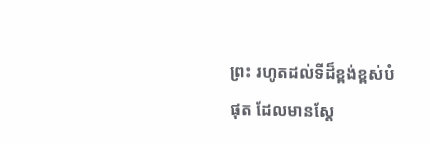ព្រះ រហូតដល់ទីដ៏ខ្ពង់ខ្ពស់បំផុត ដែលមានស្ដែ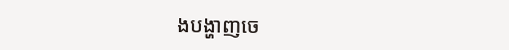ងបង្ហាញចេ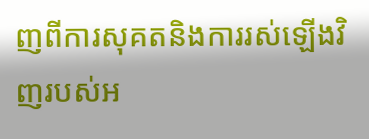ញពីការសុគតនិងការរស់ឡើងវិញរបស់អ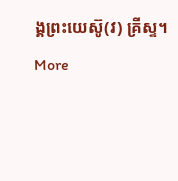ង្គព្រះយេស៊ូ(វ) គ្រីស្ទ។
More